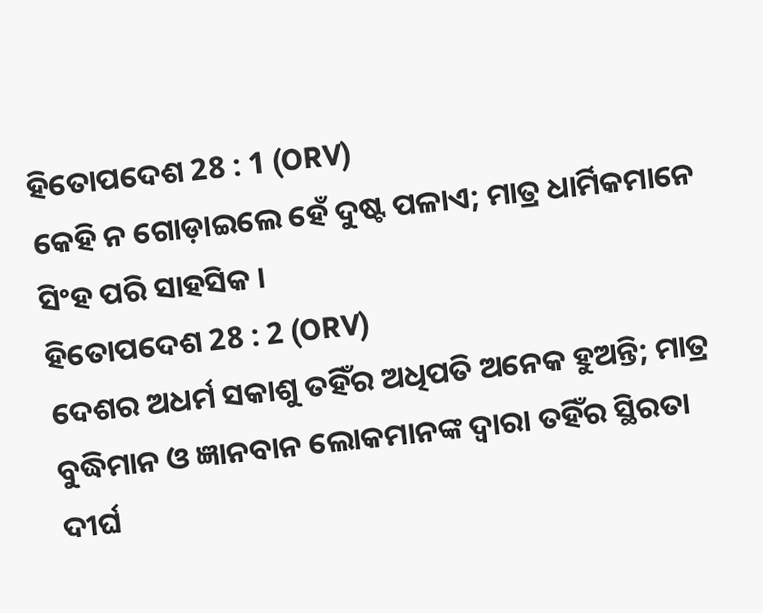ହିତୋପଦେଶ 28 : 1 (ORV)
କେହି ନ ଗୋଡ଼ାଇଲେ ହେଁ ଦୁଷ୍ଟ ପଳାଏ; ମାତ୍ର ଧାର୍ମିକମାନେ ସିଂହ ପରି ସାହସିକ ।
ହିତୋପଦେଶ 28 : 2 (ORV)
ଦେଶର ଅଧର୍ମ ସକାଶୁ ତହିଁର ଅଧିପତି ଅନେକ ହୁଅନ୍ତି; ମାତ୍ର ବୁଦ୍ଧିମାନ ଓ ଜ୍ଞାନବାନ ଲୋକମାନଙ୍କ ଦ୍ଵାରା ତହିଁର ସ୍ଥିରତା ଦୀର୍ଘ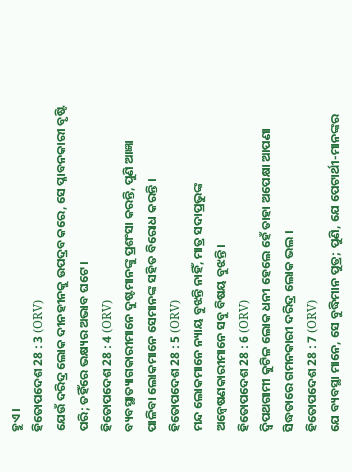ହୁଏ ।
ହିତୋପଦେଶ 28 : 3 (ORV)
ଯେଉଁ ଦରିଦ୍ର ଲୋକ ଦୀନହୀନକୁ ଉପଦ୍ରବ କରେ, ସେ ପ୍ଳାବନକାରୀ ବୃଷ୍ଟି ପରି; ତହିଁରେ ଭକ୍ଷ୍ୟର ଅଭାବ ଘଟେ ।
ହିତୋପଦେଶ 28 : 4 (ORV)
ବ୍ୟବସ୍ଥାତ୍ୟାଗକାରୀମାନେ ଦୁଷ୍ଟମାନଙ୍କୁ ପ୍ରଶଂସା କରନ୍ତି, ପୁଣି ଆଜ୍ଞା ପାଳିବା ଲୋକମାନେ ସେମାନଙ୍କ ସହିତ ବିରୋଧ କରନ୍ତି ।
ହିତୋପଦେଶ 28 : 5 (ORV)
ମନ୍ଦ ଲୋକମାନେ ନ୍ୟାୟ ବୁଝନ୍ତି ନାହିଁ, ମାତ୍ର ସଦାପ୍ରଭୁଙ୍କ ଅନ୍ଵେଷଣକାରୀମାନେ ସବୁ ବିଷୟ ବୁଝନ୍ତି।
ହିତୋପଦେଶ 28 : 6 (ORV)
ଦ୍ଵିପଥଗାମୀ କୁଟିଳ ଲୋକ ଧନୀ ହେଲେ ହେଁ ତାହା ଅପେକ୍ଷା ଆପଣା ସିଦ୍ଧତାରେ ଗମନକାରୀ ଦରିଦ୍ର ଲୋକ ଭଲ ।
ହିତୋପଦେଶ 28 : 7 (ORV)
ଯେ ବ୍ୟବସ୍ଥା ମାନେ, ସେ ବୁଦ୍ଧିମାନ ପୁତ୍ର; ପୁଣି, ଯେ ପେଟାର୍ଥୀ-ମାନଙ୍କର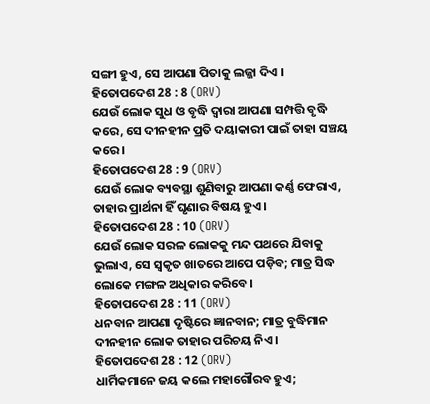ସଙ୍ଗୀ ହୁଏ, ସେ ଆପଣା ପିତାକୁ ଲଜ୍ଜା ଦିଏ ।
ହିତୋପଦେଶ 28 : 8 (ORV)
ଯେଉଁ ଲୋକ ସୁଧ ଓ ବୃଦ୍ଧି ଦ୍ଵାରା ଆପଣା ସମ୍ପତ୍ତି ବୃଦ୍ଧି କରେ, ସେ ଦୀନହୀନ ପ୍ରତି ଦୟାକାରୀ ପାଇଁ ତାହା ସଞ୍ଚୟ କରେ ।
ହିତୋପଦେଶ 28 : 9 (ORV)
ଯେଉଁ ଲୋକ ବ୍ୟବସ୍ଥା ଶୁଣିବାରୁ ଆପଣା କର୍ଣ୍ଣ ଫେରାଏ, ତାହାର ପ୍ରାର୍ଥନା ହିଁ ଘୃଣାର ବିଷୟ ହୁଏ ।
ହିତୋପଦେଶ 28 : 10 (ORV)
ଯେଉଁ ଲୋକ ସରଳ ଲୋକକୁ ମନ୍ଦ ପଥରେ ଯିବାକୁ ଭୁଲାଏ, ସେ ସ୍ଵକୃତ ଖାତରେ ଆପେ ପଡ଼ିବ; ମାତ୍ର ସିଦ୍ଧ ଲୋକେ ମଙ୍ଗଳ ଅଧିକାର କରିବେ।
ହିତୋପଦେଶ 28 : 11 (ORV)
ଧନବାନ ଆପଣା ଦୃଷ୍ଟିରେ ଜ୍ଞାନବାନ; ମାତ୍ର ବୁଦ୍ଧିମାନ ଦୀନହୀନ ଲୋକ ତାହାର ପରିଚୟ ନିଏ ।
ହିତୋପଦେଶ 28 : 12 (ORV)
ଧାର୍ମିକମାନେ ଜୟ କଲେ ମହାଗୌରବ ହୁଏ;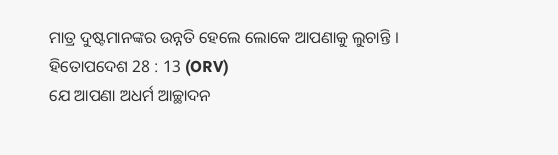ମାତ୍ର ଦୁଷ୍ଟମାନଙ୍କର ଉନ୍ନତି ହେଲେ ଲୋକେ ଆପଣାକୁ ଲୁଚାନ୍ତି ।
ହିତୋପଦେଶ 28 : 13 (ORV)
ଯେ ଆପଣା ଅଧର୍ମ ଆଚ୍ଛାଦନ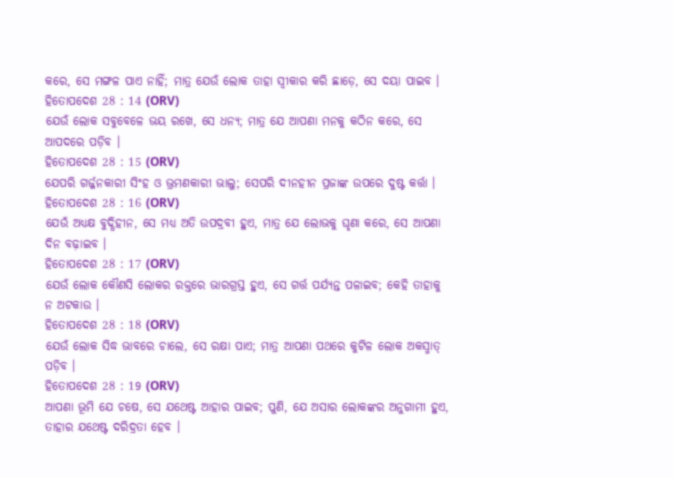କରେ, ସେ ମଙ୍ଗଳ ପାଏ ନାହିଁ; ମାତ୍ର ଯେଉଁ ଲୋକ ତାହା ସ୍ଵୀକାର କରି ଛାଡ଼େ, ସେ ଦୟା ପାଇବ ।
ହିତୋପଦେଶ 28 : 14 (ORV)
ଯେଉଁ ଲୋକ ସବୁବେଳେ ଭୟ ରଖେ, ସେ ଧନ୍ୟ; ମାତ୍ର ଯେ ଆପଣା ମନକୁ କଠିନ କରେ, ସେ ଆପଦରେ ପଡ଼ିବ ।
ହିତୋପଦେଶ 28 : 15 (ORV)
ଯେପରି ଗର୍ଜ୍ଜନକାରୀ ସିଂହ ଓ ଭ୍ରମଣକାରୀ ଭାଲୁ; ସେପରି ଦୀନହୀନ ପ୍ରଜାଙ୍କ ଉପରେ ଦୁଷ୍ଟ କର୍ତ୍ତା ।
ହିତୋପଦେଶ 28 : 16 (ORV)
ଯେଉଁ ଅଧ୍ୟକ୍ଷ ବୁଦ୍ଧିହୀନ, ସେ ମଧ୍ୟ ଅତି ଉପଦ୍ରବୀ ହୁଏ, ମାତ୍ର ଯେ ଲୋଭକୁ ଘୃଣା କରେ, ସେ ଆପଣା ଦିନ ବଢ଼ାଇବ ।
ହିତୋପଦେଶ 28 : 17 (ORV)
ଯେଉଁ ଲୋକ କୌଣସି ଲୋକର ରକ୍ତରେ ଭାରଗ୍ରସ୍ତ ହୁଏ, ସେ ଗର୍ତ୍ତ ପର୍ଯ୍ୟନ୍ତ ପଳାଇବ; କେହି ତାହାକୁ ନ ଅଟକାଉ ।
ହିତୋପଦେଶ 28 : 18 (ORV)
ଯେଉଁ ଲୋକ ସିଦ୍ଧ ଭାବରେ ଚାଲେ, ସେ ରକ୍ଷା ପାଏ; ମାତ୍ର ଆପଣା ପଥରେ କୁଟିଳ ଲୋକ ଅକସ୍ମାତ୍ ପଡ଼ିବ ।
ହିତୋପଦେଶ 28 : 19 (ORV)
ଆପଣା ଭୂମି ଯେ ଚଷେ, ସେ ଯଥେଷ୍ଟ ଆହାର ପାଇବ; ପୁଣି, ଯେ ଅସାର ଲୋକଙ୍କର ଅନୁଗାମୀ ହୁଏ, ତାହାର ଯଥେଷ୍ଟ ଦରିଦ୍ରତା ହେବ ।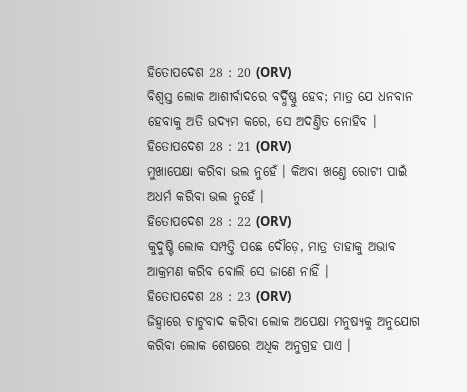ହିତୋପଦେଶ 28 : 20 (ORV)
ବିଶ୍ଵସ୍ତ ଲୋକ ଆଶୀର୍ବାଦରେ ବର୍ଦ୍ଧିଷ୍ଣୁ ହେବ; ମାତ୍ର ଯେ ଧନବାନ ହେବାକୁ ଅତି ଉଦ୍ୟମ କରେ, ସେ ଅଦଣ୍ତିତ ନୋହିବ ।
ହିତୋପଦେଶ 28 : 21 (ORV)
ମୁଖାପେକ୍ଷା କରିବା ଭଲ ନୁହେଁ । କିଅବା ଖଣ୍ତେ ରୋଟୀ ପାଇଁ ଅଧର୍ମ କରିବା ଭଲ ନୁହେଁ ।
ହିତୋପଦେଶ 28 : 22 (ORV)
କୁଦୁଷ୍ଟି ଲୋକ ସମ୍ପତ୍ତି ପଛେ ଦୌଡ଼େ, ମାତ୍ର ତାହାକୁ ଅଭାବ ଆକ୍ରମଣ କରିବ ବୋଲି ସେ ଜାଣେ ନାହିଁ ।
ହିତୋପଦେଶ 28 : 23 (ORV)
ଜିହ୍ଵାରେ ଚାଟୁବାଦ କରିବା ଲୋକ ଅପେକ୍ଷା ମନୁଷ୍ୟକୁ ଅନୁଯୋଗ କରିବା ଲୋକ ଶେଷରେ ଅଧିକ ଅନୁଗ୍ରହ ପାଏ ।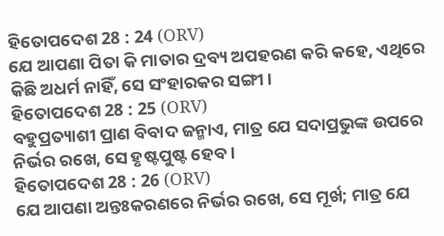ହିତୋପଦେଶ 28 : 24 (ORV)
ଯେ ଆପଣା ପିତା କି ମାତାର ଦ୍ରବ୍ୟ ଅପହରଣ କରି କହେ, ଏଥିରେ କିଛି ଅଧର୍ମ ନାହିଁ, ସେ ସଂହାରକର ସଙ୍ଗୀ ।
ହିତୋପଦେଶ 28 : 25 (ORV)
ବହୁପ୍ରତ୍ୟାଶୀ ପ୍ରାଣ ବିବାଦ ଜନ୍ମାଏ, ମାତ୍ର ଯେ ସଦାପ୍ରଭୁଙ୍କ ଉପରେ ନିର୍ଭର ରଖେ, ସେ ହୃଷ୍ଟପୁଷ୍ଟ ହେବ।
ହିତୋପଦେଶ 28 : 26 (ORV)
ଯେ ଆପଣା ଅନ୍ତଃକରଣରେ ନିର୍ଭର ରଖେ, ସେ ମୂର୍ଖ; ମାତ୍ର ଯେ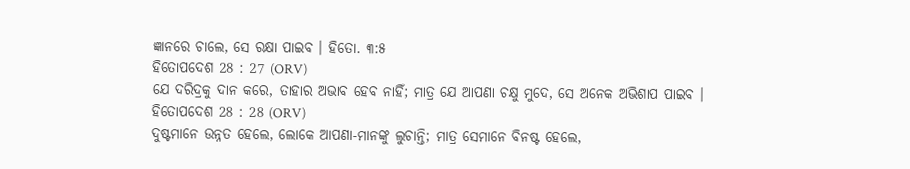ଜ୍ଞାନରେ ଚାଲେ, ସେ ରକ୍ଷା ପାଇବ । ହିତୋ. ୩:୫
ହିତୋପଦେଶ 28 : 27 (ORV)
ଯେ ଦରିଦ୍ରକୁ ଦାନ କରେ, ତାହାର ଅଭାବ ହେବ ନାହିଁ; ମାତ୍ର ଯେ ଆପଣା ଚକ୍ଷୁ ମୁଦେ, ସେ ଅନେକ ଅଭିଶାପ ପାଇବ ।
ହିତୋପଦେଶ 28 : 28 (ORV)
ଦୁଷ୍ଟମାନେ ଉନ୍ନତ ହେଲେ, ଲୋକେ ଆପଣା-ମାନଙ୍କୁ ଲୁଚାନ୍ତି; ମାତ୍ର ସେମାନେ ବିନଷ୍ଟ ହେଲେ,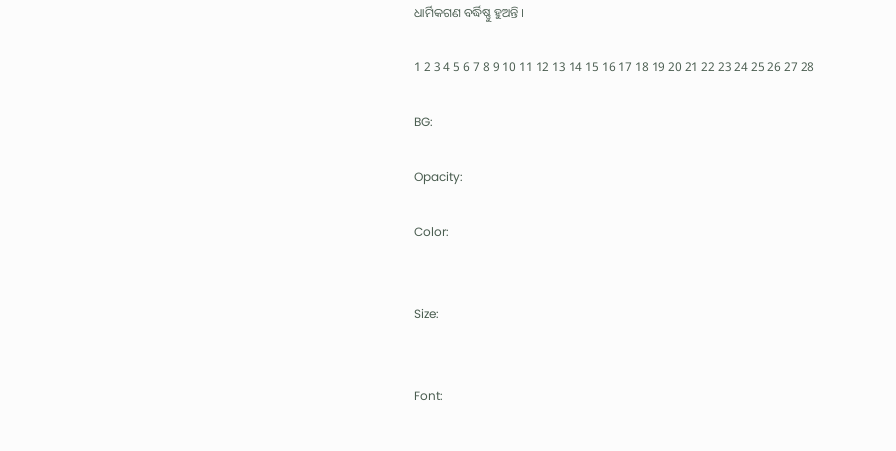ଧାର୍ମିକଗଣ ବର୍ଦ୍ଧିଷ୍ଣୁ ହୁଅନ୍ତି ।

1 2 3 4 5 6 7 8 9 10 11 12 13 14 15 16 17 18 19 20 21 22 23 24 25 26 27 28

BG:

Opacity:

Color:


Size:


Font: